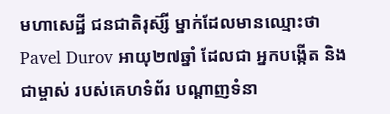មហាសេដ្ឋី ជនជាតិរុស៊្សី ម្នាក់ដែលមានឈ្មោះថា Pavel Durov អាយុ២៧ឆ្នាំ ដែលជា អ្នកបង្កើត និង ជាម្ចាស់ របស់គេហទំព័រ បណ្ដាញទំនា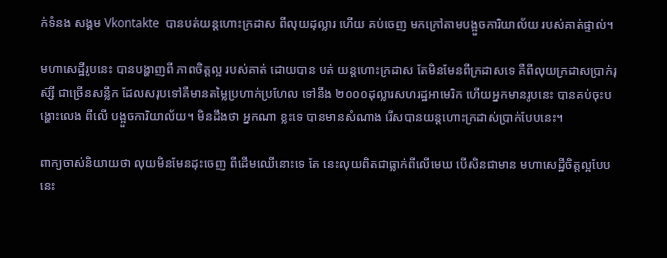ក់ទំនង សង្គម Vkontakte  បានបត់យន្តហោះក្រដាស ពីលុយដុល្លារ ហើយ គប់ចេញ មកក្រៅតាមបង្អួចការិយាល័យ របស់គាត់ផ្ទាល់។

មហាសេដ្ឋីរូបនេះ បានបង្ហាញពី ភាពចិត្តល្អ របស់គាត់ ដោយបាន បត់ យន្តហោះក្រដាស តែមិនមែនពីក្រដាសទេ គឺពីលុយក្រដាសប្រាក់រុស៊្សី ជាច្រើនសន្លឹក ដែលសរុបទៅគឺមានតម្លៃប្រហាក់ប្រហែល ទៅនឹង ២០០០ដុល្លារសហរដ្ឋអាមេរិក ហើយអ្នកមានរូបនេះ បានគប់ចុះបង្ហោះលេង ពីលើ បង្អួចការិយាល័យ។ មិនដឹងថា អ្នកណា ខ្លះទេ បានមានសំណាង រើសបានយន្តហោះក្រដាស់ប្រាក់បែបនេះ។

ពាក្យចាស់និយាយថា លុយមិនមែនដុះចេញ ពីដើមឈើនោះទេ តែ នេះលុយពិតជាធ្លាក់ពីលើមេឃ បើសិនជាមាន មហាសេដ្ឋីចិត្តល្អបែបនេះ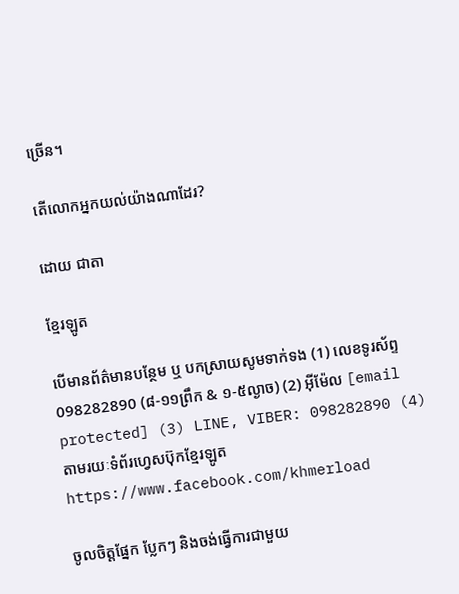ច្រើន។

តើលោកអ្នកយល់យ៉ាងណាដែរ?

ដោយ ជាតា

ខ្មែរឡូត

បើមានព័ត៌មានបន្ថែម ឬ បកស្រាយសូមទាក់ទង (1) លេខទូរស័ព្ទ 098282890 (៨-១១ព្រឹក & ១-៥ល្ងាច) (2) អ៊ីម៉ែល [email protected] (3) LINE, VIBER: 098282890 (4) តាមរយៈទំព័រហ្វេសប៊ុកខ្មែរឡូត https://www.facebook.com/khmerload

ចូលចិត្តផ្នែក ប្លែកៗ និងចង់ធ្វើការជាមួយ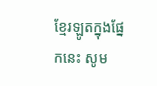ខ្មែរឡូតក្នុងផ្នែកនេះ សូម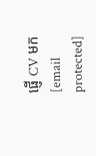ផ្ញើ CV មក [email protected]